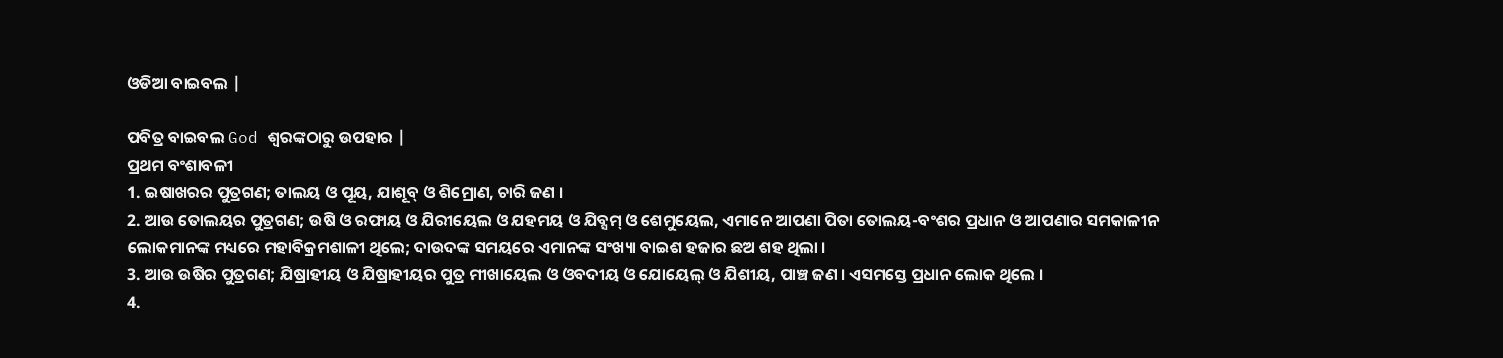ଓଡିଆ ବାଇବଲ |

ପବିତ୍ର ବାଇବଲ God ଶ୍ବରଙ୍କଠାରୁ ଉପହାର |
ପ୍ରଥମ ବଂଶାବଳୀ
1. ଇଷାଖରର ପୁତ୍ରଗଣ; ତାଲୟ ଓ ପୂୟ, ଯାଶୂବ୍ ଓ ଶିମ୍ରୋଣ, ଚାରି ଜଣ ।
2. ଆଉ ତୋଲୟର ପୁତ୍ରଗଣ; ଉଷି ଓ ରଫାୟ ଓ ଯିରୀୟେଲ ଓ ଯହମୟ ଓ ଯିବ୍ସମ୍ ଓ ଶେମୁୟେଲ, ଏମାନେ ଆପଣା ପିତା ତୋଲୟ-ବଂଶର ପ୍ରଧାନ ଓ ଆପଣାର ସମକାଳୀନ ଲୋକମାନଙ୍କ ମଧ୍ୟରେ ମହାବିକ୍ରମଶାଳୀ ଥିଲେ; ଦାଉଦଙ୍କ ସମୟରେ ଏମାନଙ୍କ ସଂଖ୍ୟା ବାଇଶ ହଜାର ଛଅ ଶହ ଥିଲା ।
3. ଆଉ ଉଷିର ପୁତ୍ରଗଣ; ଯିଷ୍ରାହୀୟ ଓ ଯିଷ୍ରାହୀୟର ପୁତ୍ର ମୀଖାୟେଲ ଓ ଓବଦୀୟ ଓ ଯୋୟେଲ୍ ଓ ଯିଶୀୟ, ପାଞ୍ଚ ଜଣ । ଏସମସ୍ତେ ପ୍ରଧାନ ଲୋକ ଥିଲେ ।
4.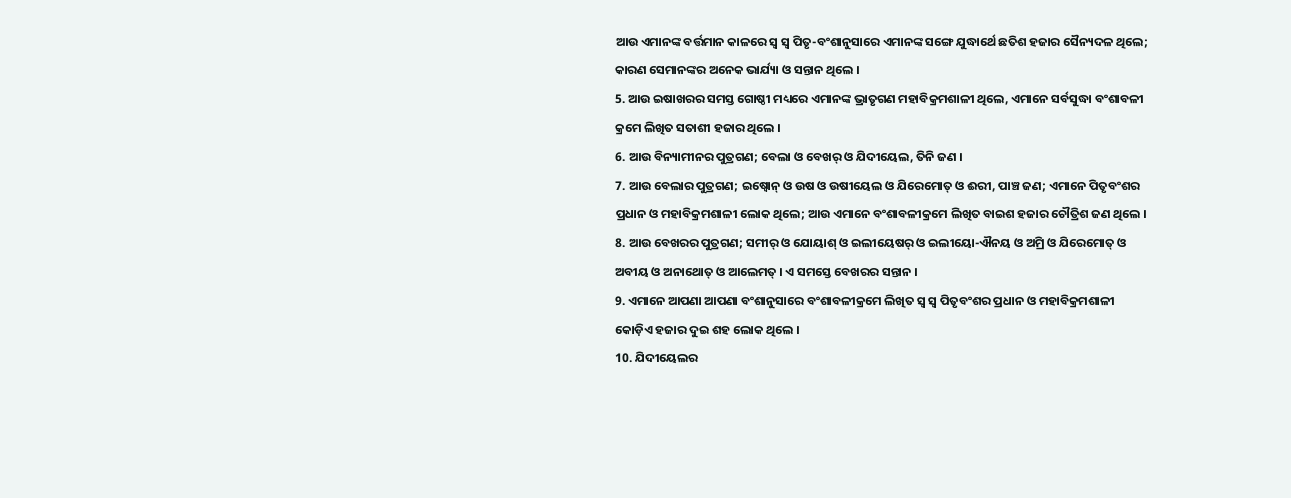ଆଉ ଏମାନଙ୍କ ବର୍ତ୍ତମାନ କାଳରେ ସ୍ଵ ସ୍ଵ ପିତୃ-ବଂଶାନୁସାରେ ଏମାନଙ୍କ ସଙ୍ଗେ ଯୁଦ୍ଧାର୍ଥେ ଛତିଶ ହଜାର ସୈନ୍ୟଦଳ ଥିଲେ; କାରଣ ସେମାନଙ୍କର ଅନେକ ଭାର୍ଯ୍ୟା ଓ ସନ୍ତାନ ଥିଲେ ।
5. ଆଉ ଇଷାଖରର ସମସ୍ତ ଗୋଷ୍ଠୀ ମଧ୍ୟରେ ଏମାନଙ୍କ ଭ୍ରାତୃଗଣ ମହାବିକ୍ରମଶାଳୀ ଥିଲେ, ଏମାନେ ସର୍ବସୁଦ୍ଧା ବଂଶାବଳୀ କ୍ରମେ ଲିଖିତ ସତାଶୀ ହଜାର ଥିଲେ ।
6. ଆଉ ବିନ୍ୟାମୀନର ପୁତ୍ରଗଣ; ବେଲା ଓ ବେଖର୍ ଓ ଯିଦୀୟେଲ, ତିନି ଜଣ ।
7. ଆଉ ବେଲାର ପୁତ୍ରଗଣ; ଇଷ୍ବୋନ୍ ଓ ଉଷ ଓ ଉଷୀୟେଲ ଓ ଯିରେମୋତ୍ ଓ ଈରୀ, ପାଞ୍ଚ ଜଣ; ଏମାନେ ପିତୃବଂଶର ପ୍ରଧାନ ଓ ମହାବିକ୍ରମଶାଳୀ ଲୋକ ଥିଲେ; ଆଉ ଏମାନେ ବଂଶାବଳୀକ୍ରମେ ଲିଖିତ ବାଇଶ ହଜାର ଚୌତ୍ରିଶ ଜଣ ଥିଲେ ।
8. ଆଉ ବେଖରର ପୁତ୍ରଗଣ; ସମୀର୍ ଓ ଯୋୟାଶ୍ ଓ ଇଲୀୟେଷର୍ ଓ ଇଲୀୟୋ-ଐନୟ ଓ ଅମ୍ରି ଓ ଯିରେମୋତ୍ ଓ ଅବୀୟ ଓ ଅନାଥୋତ୍ ଓ ଆଲେମତ୍ । ଏ ସମସ୍ତେ ବେଖରର ସନ୍ତାନ ।
9. ଏମାନେ ଆପଣା ଆପଣା ବଂଶାନୁସାରେ ବଂଶାବଳୀକ୍ରମେ ଲିଖିତ ସ୍ଵ ସ୍ଵ ପିତୃବଂଶର ପ୍ରଧାନ ଓ ମହାବିକ୍ରମଶାଳୀ କୋଡ଼ିଏ ହଜାର ଦୁଇ ଶହ ଲୋକ ଥିଲେ ।
10. ଯିଦୀୟେଲର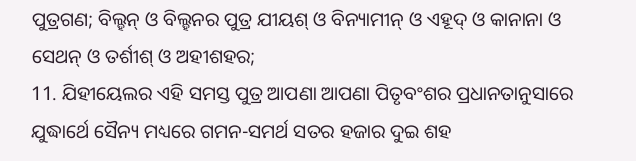ପୁତ୍ରଗଣ; ବିଲ୍ହନ୍ ଓ ବିଲ୍ହନର ପୁତ୍ର ଯୀୟଶ୍ ଓ ବିନ୍ୟାମୀନ୍ ଓ ଏହୂଦ୍ ଓ କାନାନା ଓ ସେଥନ୍ ଓ ତର୍ଶୀଶ୍ ଓ ଅହୀଶହର;
11. ଯିହୀୟେଲର ଏହି ସମସ୍ତ ପୁତ୍ର ଆପଣା ଆପଣା ପିତୃବଂଶର ପ୍ରଧାନତାନୁସାରେ ଯୁଦ୍ଧାର୍ଥେ ସୈନ୍ୟ ମଧ୍ୟରେ ଗମନ-ସମର୍ଥ ସତର ହଜାର ଦୁଇ ଶହ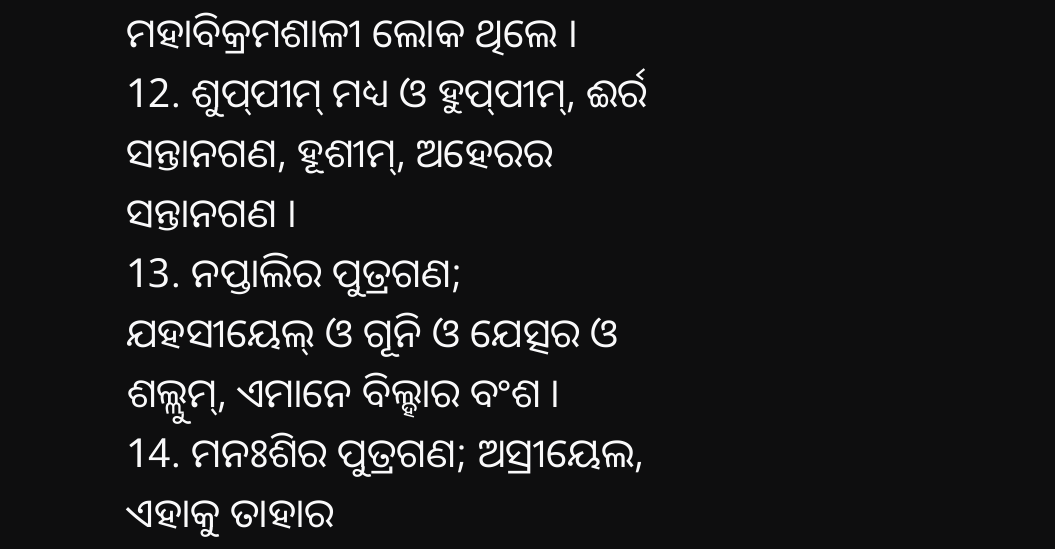ମହାବିକ୍ରମଶାଳୀ ଲୋକ ଥିଲେ ।
12. ଶୁପ୍‍ପୀମ୍ ମଧ୍ୟ ଓ ହୁପ୍‍ପୀମ୍, ଈର୍ର ସନ୍ତାନଗଣ, ହୂଶୀମ୍, ଅହେରର ସନ୍ତାନଗଣ ।
13. ନପ୍ତାଲିର ପୁତ୍ରଗଣ; ଯହସୀୟେଲ୍ ଓ ଗୂନି ଓ ଯେତ୍ସର ଓ ଶଲ୍ଲୁମ୍, ଏମାନେ ବିଲ୍ହାର ବଂଶ ।
14. ମନଃଶିର ପୁତ୍ରଗଣ; ଅସ୍ରୀୟେଲ, ଏହାକୁ ତାହାର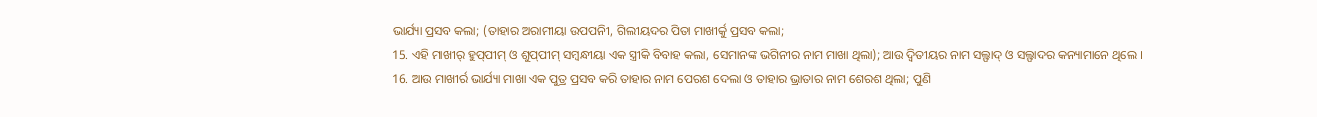ଭାର୍ଯ୍ୟା ପ୍ରସବ କଲା; (ତାହାର ଅରାମୀୟା ଉପପନିୀ, ଗିଲୀୟଦର ପିତା ମାଖୀର୍କୁ ପ୍ରସବ କଲା;
15. ଏହି ମାଖୀର୍ ହୁପ୍‍ପୀମ୍ ଓ ଶୁପ୍‍ପୀମ୍ ସମ୍ଵନ୍ଧୀୟା ଏକ ସ୍ତ୍ରୀକି ବିବାହ କଲା, ସେମାନଙ୍କ ଭଗିନୀର ନାମ ମାଖା ଥିଲା); ଆଉ ଦ୍ଵିତୀୟର ନାମ ସଲ୍ଫାଦ୍ ଓ ସଲ୍ଫାଦର କନ୍ୟାମାନେ ଥିଲେ ।
16. ଆଉ ମାଖୀର୍ର ଭାର୍ଯ୍ୟା ମାଖା ଏକ ପୁତ୍ର ପ୍ରସବ କରି ତାହାର ନାମ ପେରଶ ଦେଲା ଓ ତାହାର ଭ୍ରାତାର ନାମ ଶେରଶ ଥିଲା; ପୁଣି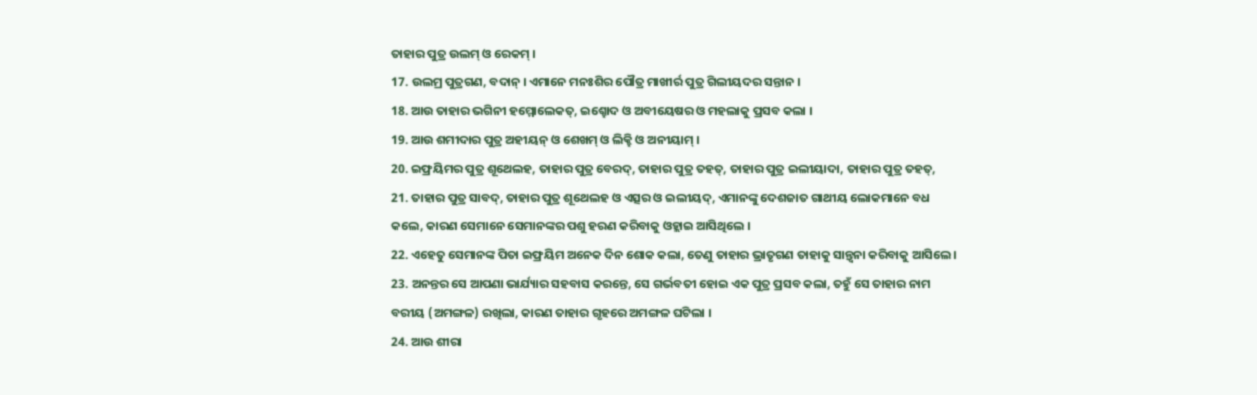ତାହାର ପୁତ୍ର ଉଲମ୍ ଓ ରେକମ୍ ।
17. ଉଲମ୍ର ପୁତ୍ରଗଣ, ବଦାନ୍ । ଏମାନେ ମନଃଶିର ପୌତ୍ର ମାଖୀର୍ର ପୁତ୍ର ଗିଲୀୟଦର ସନ୍ତାନ ।
18. ଆଉ ତାହାର ଭଗିନୀ ହମ୍ମୋଲେକତ୍, ଇଶ୍ହୋଦ ଓ ଅବୀୟେଷର ଓ ମହଲାକୁ ପ୍ରସବ କଲା ।
19. ଆଉ ଶମୀଦାର ପୁତ୍ର ଅହୀୟନ୍ ଓ ଶେଖମ୍ ଓ ଲିକ୍ହି ଓ ଅନୀୟାମ୍ ।
20. ଇଫ୍ରୟିମର ପୁତ୍ର ଶୂଥେଲହ, ତାହାର ପୁତ୍ର ବେରଦ୍, ତାହାର ପୁତ୍ର ତହତ୍, ତାହାର ପୁତ୍ର ଇଲୀୟାଦା, ତାହାର ପୁତ୍ର ତହତ୍,
21. ତାହାର ପୁତ୍ର ସାବଦ୍, ତାହାର ପୁତ୍ର ଶୂଥେଲହ ଓ ଏତ୍ସର ଓ ଇଲୀୟଦ୍, ଏମାନଙ୍କୁ ଦେଶଜାତ ଗାଥୀୟ ଲୋକମାନେ ବଧ କଲେ, କାରଣ ସେମାନେ ସେମାନଙ୍କର ପଶୁ ହରଣ କରିବାକୁ ଓହ୍ଲାଇ ଆସିଥିଲେ ।
22. ଏହେତୁ ସେମାନଙ୍କ ପିତା ଇଫ୍ରୟିମ ଅନେକ ଦିନ ଶୋକ କଲା, ତେଣୁ ତାହାର ଭ୍ରାତୃଗଣ ତାହାକୁ ସାନ୍ତ୍ଵନା କରିବାକୁ ଆସିଲେ ।
23. ଅନନ୍ତର ସେ ଆପଣା ଭାର୍ଯ୍ୟାର ସହବାସ କରନ୍ତେ, ସେ ଗର୍ଭବତୀ ହୋଇ ଏକ ପୁତ୍ର ପ୍ରସବ କଲା, ତହୁଁ ସେ ତାହାର ନାମ ବରୀୟ (ଅମଙ୍ଗଳ) ରଖିଲା, କାରଣ ତାହାର ଗୃହରେ ଅମଙ୍ଗଳ ଘଟିଲା ।
24. ଆଉ ଶୀରା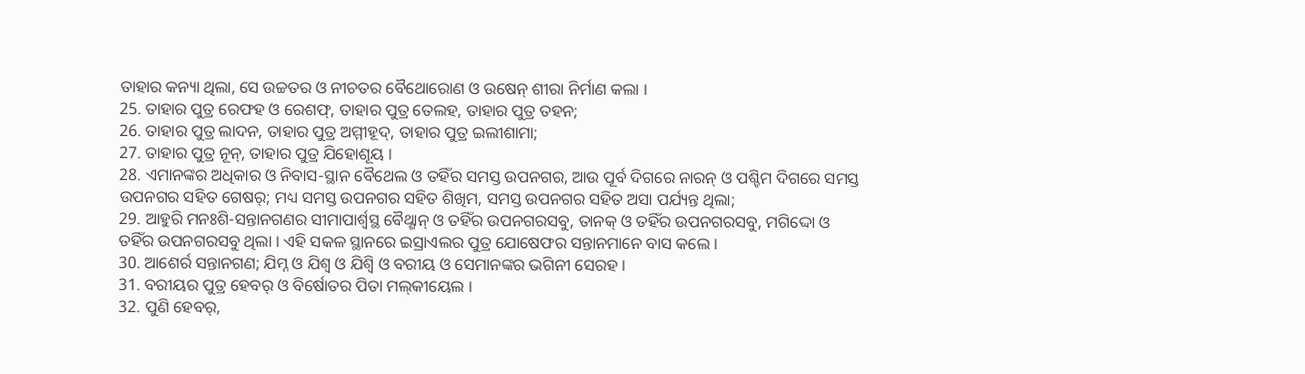ତାହାର କନ୍ୟା ଥିଲା, ସେ ଉଚ୍ଚତର ଓ ନୀଚତର ବୈଥୋରୋଣ ଓ ଉଷେନ୍ ଶୀରା ନିର୍ମାଣ କଲା ।
25. ତାହାର ପୁତ୍ର ରେଫହ ଓ ରେଶଫ୍, ତାହାର ପୁତ୍ର ତେଲହ, ତାହାର ପୁତ୍ର ତହନ;
26. ତାହାର ପୁତ୍ର ଲାଦନ, ତାହାର ପୁତ୍ର ଅମ୍ମୀହୂଦ୍, ତାହାର ପୁତ୍ର ଇଲୀଶାମା;
27. ତାହାର ପୁତ୍ର ନୂନ୍, ତାହାର ପୁତ୍ର ଯିହୋଶୂୟ ।
28. ଏମାନଙ୍କର ଅଧିକାର ଓ ନିବାସ-ସ୍ଥାନ ବୈଥେଲ ଓ ତହିଁର ସମସ୍ତ ଉପନଗର, ଆଉ ପୂର୍ବ ଦିଗରେ ନାରନ୍ ଓ ପଶ୍ଚିମ ଦିଗରେ ସମସ୍ତ ଉପନଗର ସହିତ ଗେଷର୍; ମଧ୍ୟ ସମସ୍ତ ଉପନଗର ସହିତ ଶିଖିମ, ସମସ୍ତ ଉପନଗର ସହିତ ଅସା ପର୍ଯ୍ୟନ୍ତ ଥିଲା;
29. ଆହୁରି ମନଃଶି-ସନ୍ତାନଗଣର ସୀମାପାର୍ଶ୍ଵସ୍ଥ ବୈଥ୍ଶାନ୍ ଓ ତହିଁର ଉପନଗରସବୁ, ତାନକ୍ ଓ ତହିଁର ଉପନଗରସବୁ, ମଗିଦ୍ଦୋ ଓ ତହିଁର ଉପନଗରସବୁ ଥିଲା । ଏହି ସକଳ ସ୍ଥାନରେ ଇସ୍ରାଏଲର ପୁତ୍ର ଯୋଷେଫର ସନ୍ତାନମାନେ ବାସ କଲେ ।
30. ଆଶେର୍ର ସନ୍ତାନଗଣ; ଯିମ୍ନ ଓ ଯିଶ୍ବ ଓ ଯିଶ୍ବି ଓ ବରୀୟ ଓ ସେମାନଙ୍କର ଭଗିନୀ ସେରହ ।
31. ବରୀୟର ପୁତ୍ର ହେବର୍ ଓ ବିର୍ଷୋତର ପିତା ମଲ୍‍କୀୟେଲ ।
32. ପୁଣି ହେବର୍,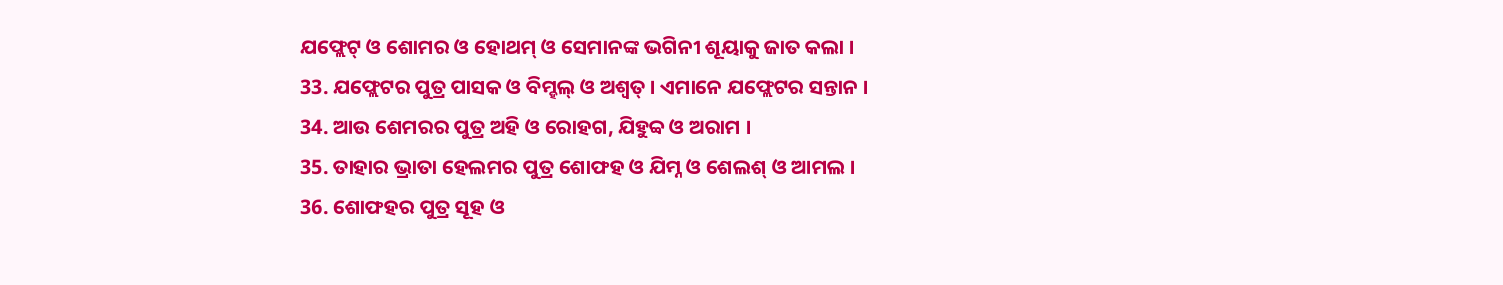ଯଫ୍ଲେଟ୍ ଓ ଶୋମର ଓ ହୋଥମ୍ ଓ ସେମାନଙ୍କ ଭଗିନୀ ଶୂୟାକୁ ଜାତ କଲା ।
33. ଯଫ୍ଲେଟର ପୁତ୍ର ପାସକ ଓ ବିମ୍ହଲ୍ ଓ ଅଶ୍ଵତ୍ । ଏମାନେ ଯଫ୍ଲେଟର ସନ୍ତାନ ।
34. ଆଉ ଶେମରର ପୁତ୍ର ଅହି ଓ ରୋହଗ, ଯିହୁବ୍ବ ଓ ଅରାମ ।
35. ତାହାର ଭ୍ରାତା ହେଲମର ପୁତ୍ର ଶୋଫହ ଓ ଯିମ୍ନ ଓ ଶେଲଶ୍ ଓ ଆମଲ ।
36. ଶୋଫହର ପୁତ୍ର ସୂହ ଓ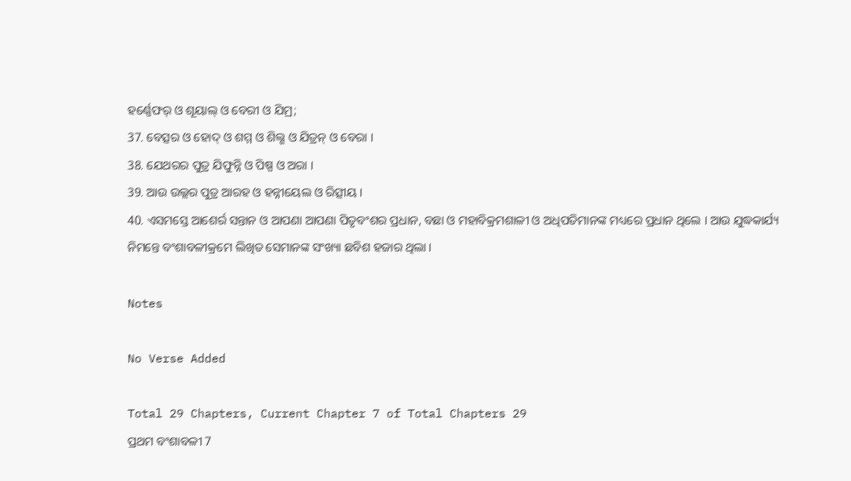ହର୍ଣ୍ଣେଫର୍ ଓ ଶୂୟାଲ୍ ଓ ବେରୀ ଓ ଯିମ୍ର;
37. ବେତ୍ସର ଓ ହୋଦ୍ ଓ ଶମ୍ମ ଓ ଶିଲ୍ଶ ଓ ଯିତ୍ରନ୍ ଓ ବେରା ।
38. ଯେଥରର ପୁତ୍ର ଯିଫୁନ୍ନି ଓ ପିଷ୍ପ ଓ ଅରା ।
39. ଆଉ ଉଲ୍ଲର ପୁତ୍ର ଆରହ ଓ ହନ୍ନୀୟେଲ ଓ ରିତ୍ସୀୟ ।
40. ଏସମସ୍ତେ ଆଶେର୍ର ସନ୍ତାନ ଓ ଆପଣା ଆପଣା ପିତୃବଂଶର ପ୍ରଧାନ, ବଛା ଓ ମହାବିକ୍ରମଶାଳୀ ଓ ଅଧିପତିମାନଙ୍କ ମଧ୍ୟରେ ପ୍ରଧାନ ଥିଲେ । ଆଉ ଯୁଦ୍ଧକାର୍ଯ୍ୟ ନିମନ୍ତେ ବଂଶାବଳୀକ୍ରମେ ଲିଖିତ ସେମାନଙ୍କ ସଂଖ୍ୟା ଛବିଶ ହଜାର ଥିଲା ।

Notes

No Verse Added

Total 29 Chapters, Current Chapter 7 of Total Chapters 29
ପ୍ରଥମ ବଂଶାବଳୀ 7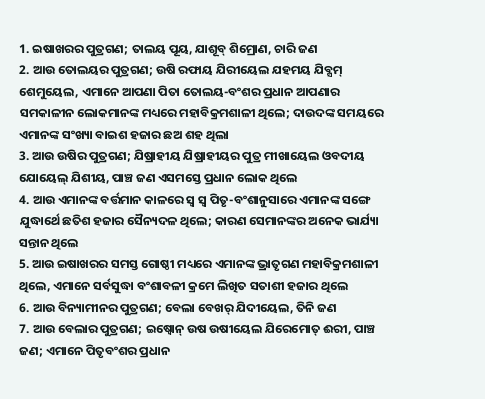1. ଇଷାଖରର ପୁତ୍ରଗଣ; ତାଲୟ ପୂୟ, ଯାଶୂବ୍ ଶିମ୍ରୋଣ, ଚାରି ଜଣ
2. ଆଉ ତୋଲୟର ପୁତ୍ରଗଣ; ଉଷି ରଫାୟ ଯିରୀୟେଲ ଯହମୟ ଯିବ୍ସମ୍ ଶେମୁୟେଲ, ଏମାନେ ଆପଣା ପିତା ତୋଲୟ-ବଂଶର ପ୍ରଧାନ ଆପଣାର ସମକାଳୀନ ଲୋକମାନଙ୍କ ମଧ୍ୟରେ ମହାବିକ୍ରମଶାଳୀ ଥିଲେ; ଦାଉଦଙ୍କ ସମୟରେ ଏମାନଙ୍କ ସଂଖ୍ୟା ବାଇଶ ହଜାର ଛଅ ଶହ ଥିଲା
3. ଆଉ ଉଷିର ପୁତ୍ରଗଣ; ଯିଷ୍ରାହୀୟ ଯିଷ୍ରାହୀୟର ପୁତ୍ର ମୀଖାୟେଲ ଓବଦୀୟ ଯୋୟେଲ୍ ଯିଶୀୟ, ପାଞ୍ଚ ଜଣ ଏସମସ୍ତେ ପ୍ରଧାନ ଲୋକ ଥିଲେ
4. ଆଉ ଏମାନଙ୍କ ବର୍ତ୍ତମାନ କାଳରେ ସ୍ଵ ସ୍ଵ ପିତୃ-ବଂଶାନୁସାରେ ଏମାନଙ୍କ ସଙ୍ଗେ ଯୁଦ୍ଧାର୍ଥେ ଛତିଶ ହଜାର ସୈନ୍ୟଦଳ ଥିଲେ; କାରଣ ସେମାନଙ୍କର ଅନେକ ଭାର୍ଯ୍ୟା ସନ୍ତାନ ଥିଲେ
5. ଆଉ ଇଷାଖରର ସମସ୍ତ ଗୋଷ୍ଠୀ ମଧ୍ୟରେ ଏମାନଙ୍କ ଭ୍ରାତୃଗଣ ମହାବିକ୍ରମଶାଳୀ ଥିଲେ, ଏମାନେ ସର୍ବସୁଦ୍ଧା ବଂଶାବଳୀ କ୍ରମେ ଲିଖିତ ସତାଶୀ ହଜାର ଥିଲେ
6. ଆଉ ବିନ୍ୟାମୀନର ପୁତ୍ରଗଣ; ବେଲା ବେଖର୍ ଯିଦୀୟେଲ, ତିନି ଜଣ
7. ଆଉ ବେଲାର ପୁତ୍ରଗଣ; ଇଷ୍ବୋନ୍ ଉଷ ଉଷୀୟେଲ ଯିରେମୋତ୍ ଈରୀ, ପାଞ୍ଚ ଜଣ; ଏମାନେ ପିତୃବଂଶର ପ୍ରଧାନ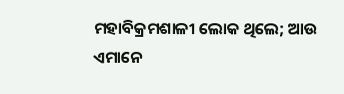ମହାବିକ୍ରମଶାଳୀ ଲୋକ ଥିଲେ; ଆଉ ଏମାନେ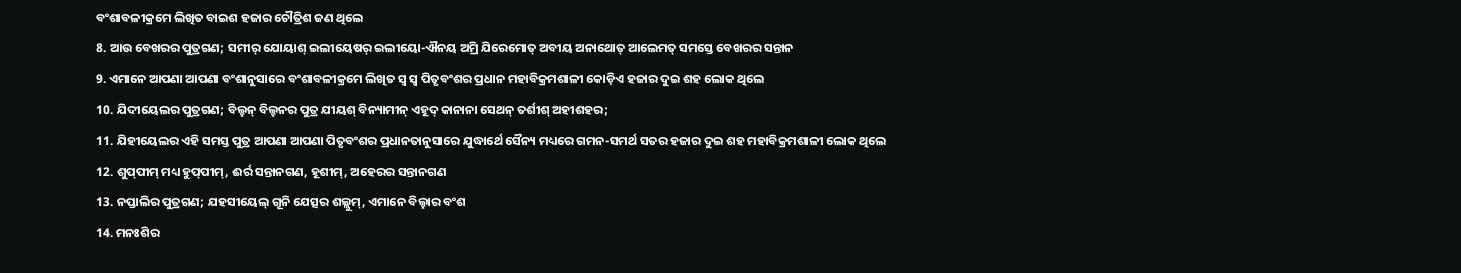ବଂଶାବଳୀକ୍ରମେ ଲିଖିତ ବାଇଶ ହଜାର ଚୌତ୍ରିଶ ଜଣ ଥିଲେ
8. ଆଉ ବେଖରର ପୁତ୍ରଗଣ; ସମୀର୍ ଯୋୟାଶ୍ ଇଲୀୟେଷର୍ ଇଲୀୟୋ-ଐନୟ ଅମ୍ରି ଯିରେମୋତ୍ ଅବୀୟ ଅନାଥୋତ୍ ଆଲେମତ୍ ସମସ୍ତେ ବେଖରର ସନ୍ତାନ
9. ଏମାନେ ଆପଣା ଆପଣା ବଂଶାନୁସାରେ ବଂଶାବଳୀକ୍ରମେ ଲିଖିତ ସ୍ଵ ସ୍ଵ ପିତୃବଂଶର ପ୍ରଧାନ ମହାବିକ୍ରମଶାଳୀ କୋଡ଼ିଏ ହଜାର ଦୁଇ ଶହ ଲୋକ ଥିଲେ
10. ଯିଦୀୟେଲର ପୁତ୍ରଗଣ; ବିଲ୍ହନ୍ ବିଲ୍ହନର ପୁତ୍ର ଯୀୟଶ୍ ବିନ୍ୟାମୀନ୍ ଏହୂଦ୍ କାନାନା ସେଥନ୍ ତର୍ଶୀଶ୍ ଅହୀଶହର;
11. ଯିହୀୟେଲର ଏହି ସମସ୍ତ ପୁତ୍ର ଆପଣା ଆପଣା ପିତୃବଂଶର ପ୍ରଧାନତାନୁସାରେ ଯୁଦ୍ଧାର୍ଥେ ସୈନ୍ୟ ମଧ୍ୟରେ ଗମନ-ସମର୍ଥ ସତର ହଜାର ଦୁଇ ଶହ ମହାବିକ୍ରମଶାଳୀ ଲୋକ ଥିଲେ
12. ଶୁପ୍‍ପୀମ୍ ମଧ୍ୟ ହୁପ୍‍ପୀମ୍, ଈର୍ର ସନ୍ତାନଗଣ, ହୂଶୀମ୍, ଅହେରର ସନ୍ତାନଗଣ
13. ନପ୍ତାଲିର ପୁତ୍ରଗଣ; ଯହସୀୟେଲ୍ ଗୂନି ଯେତ୍ସର ଶଲ୍ଲୁମ୍, ଏମାନେ ବିଲ୍ହାର ବଂଶ
14. ମନଃଶିର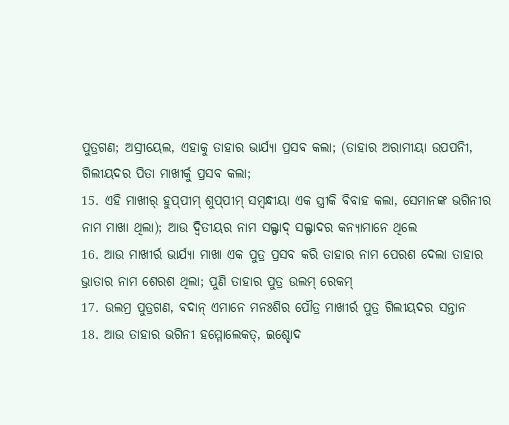ପୁତ୍ରଗଣ; ଅସ୍ରୀୟେଲ, ଏହାକୁ ତାହାର ଭାର୍ଯ୍ୟା ପ୍ରସବ କଲା; (ତାହାର ଅରାମୀୟା ଉପପନିୀ, ଗିଲୀୟଦର ପିତା ମାଖୀର୍କୁ ପ୍ରସବ କଲା;
15. ଏହି ମାଖୀର୍ ହୁପ୍‍ପୀମ୍ ଶୁପ୍‍ପୀମ୍ ସମ୍ଵନ୍ଧୀୟା ଏକ ସ୍ତ୍ରୀକି ବିବାହ କଲା, ସେମାନଙ୍କ ଭଗିନୀର ନାମ ମାଖା ଥିଲା); ଆଉ ଦ୍ଵିତୀୟର ନାମ ସଲ୍ଫାଦ୍ ସଲ୍ଫାଦର କନ୍ୟାମାନେ ଥିଲେ
16. ଆଉ ମାଖୀର୍ର ଭାର୍ଯ୍ୟା ମାଖା ଏକ ପୁତ୍ର ପ୍ରସବ କରି ତାହାର ନାମ ପେରଶ ଦେଲା ତାହାର ଭ୍ରାତାର ନାମ ଶେରଶ ଥିଲା; ପୁଣି ତାହାର ପୁତ୍ର ଉଲମ୍ ରେକମ୍
17. ଉଲମ୍ର ପୁତ୍ରଗଣ, ବଦାନ୍ ଏମାନେ ମନଃଶିର ପୌତ୍ର ମାଖୀର୍ର ପୁତ୍ର ଗିଲୀୟଦର ସନ୍ତାନ
18. ଆଉ ତାହାର ଭଗିନୀ ହମ୍ମୋଲେକତ୍, ଇଶ୍ହୋଦ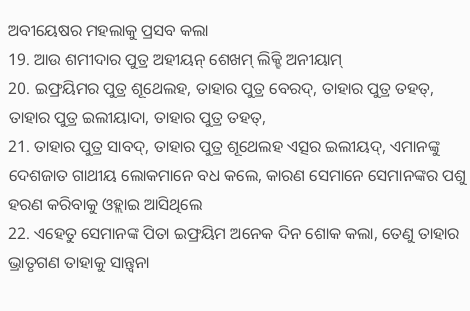ଅବୀୟେଷର ମହଲାକୁ ପ୍ରସବ କଲା
19. ଆଉ ଶମୀଦାର ପୁତ୍ର ଅହୀୟନ୍ ଶେଖମ୍ ଲିକ୍ହି ଅନୀୟାମ୍
20. ଇଫ୍ରୟିମର ପୁତ୍ର ଶୂଥେଲହ, ତାହାର ପୁତ୍ର ବେରଦ୍, ତାହାର ପୁତ୍ର ତହତ୍, ତାହାର ପୁତ୍ର ଇଲୀୟାଦା, ତାହାର ପୁତ୍ର ତହତ୍,
21. ତାହାର ପୁତ୍ର ସାବଦ୍, ତାହାର ପୁତ୍ର ଶୂଥେଲହ ଏତ୍ସର ଇଲୀୟଦ୍, ଏମାନଙ୍କୁ ଦେଶଜାତ ଗାଥୀୟ ଲୋକମାନେ ବଧ କଲେ, କାରଣ ସେମାନେ ସେମାନଙ୍କର ପଶୁ ହରଣ କରିବାକୁ ଓହ୍ଲାଇ ଆସିଥିଲେ
22. ଏହେତୁ ସେମାନଙ୍କ ପିତା ଇଫ୍ରୟିମ ଅନେକ ଦିନ ଶୋକ କଲା, ତେଣୁ ତାହାର ଭ୍ରାତୃଗଣ ତାହାକୁ ସାନ୍ତ୍ଵନା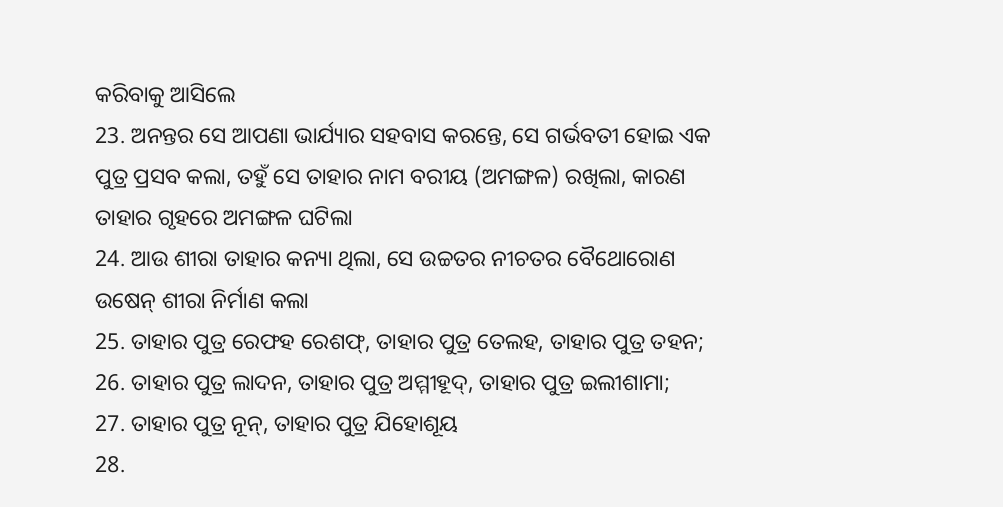କରିବାକୁ ଆସିଲେ
23. ଅନନ୍ତର ସେ ଆପଣା ଭାର୍ଯ୍ୟାର ସହବାସ କରନ୍ତେ, ସେ ଗର୍ଭବତୀ ହୋଇ ଏକ ପୁତ୍ର ପ୍ରସବ କଲା, ତହୁଁ ସେ ତାହାର ନାମ ବରୀୟ (ଅମଙ୍ଗଳ) ରଖିଲା, କାରଣ ତାହାର ଗୃହରେ ଅମଙ୍ଗଳ ଘଟିଲା
24. ଆଉ ଶୀରା ତାହାର କନ୍ୟା ଥିଲା, ସେ ଉଚ୍ଚତର ନୀଚତର ବୈଥୋରୋଣ ଉଷେନ୍ ଶୀରା ନିର୍ମାଣ କଲା
25. ତାହାର ପୁତ୍ର ରେଫହ ରେଶଫ୍, ତାହାର ପୁତ୍ର ତେଲହ, ତାହାର ପୁତ୍ର ତହନ;
26. ତାହାର ପୁତ୍ର ଲାଦନ, ତାହାର ପୁତ୍ର ଅମ୍ମୀହୂଦ୍, ତାହାର ପୁତ୍ର ଇଲୀଶାମା;
27. ତାହାର ପୁତ୍ର ନୂନ୍, ତାହାର ପୁତ୍ର ଯିହୋଶୂୟ
28.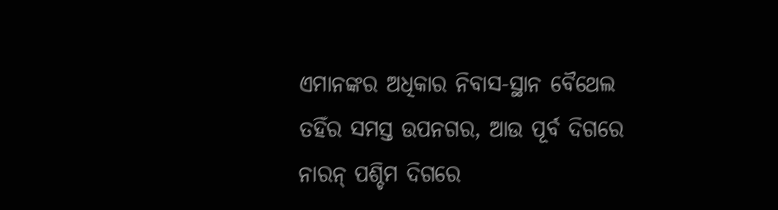ଏମାନଙ୍କର ଅଧିକାର ନିବାସ-ସ୍ଥାନ ବୈଥେଲ ତହିଁର ସମସ୍ତ ଉପନଗର, ଆଉ ପୂର୍ବ ଦିଗରେ ନାରନ୍ ପଶ୍ଚିମ ଦିଗରେ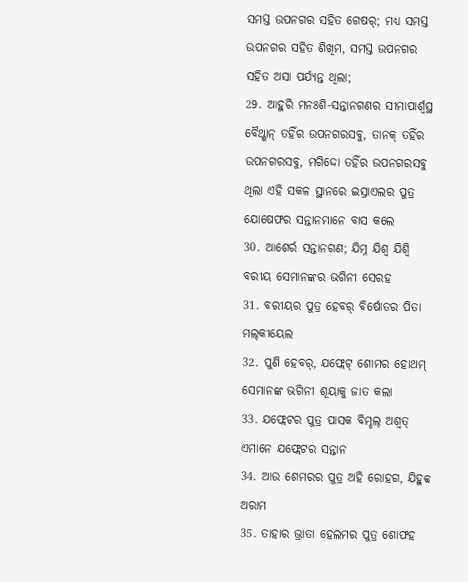ସମସ୍ତ ଉପନଗର ସହିତ ଗେଷର୍; ମଧ୍ୟ ସମସ୍ତ ଉପନଗର ସହିତ ଶିଖିମ, ସମସ୍ତ ଉପନଗର ସହିତ ଅସା ପର୍ଯ୍ୟନ୍ତ ଥିଲା;
29. ଆହୁରି ମନଃଶି-ସନ୍ତାନଗଣର ସୀମାପାର୍ଶ୍ଵସ୍ଥ ବୈଥ୍ଶାନ୍ ତହିଁର ଉପନଗରସବୁ, ତାନକ୍ ତହିଁର ଉପନଗରସବୁ, ମଗିଦ୍ଦୋ ତହିଁର ଉପନଗରସବୁ ଥିଲା ଏହି ସକଳ ସ୍ଥାନରେ ଇସ୍ରାଏଲର ପୁତ୍ର ଯୋଷେଫର ସନ୍ତାନମାନେ ବାସ କଲେ
30. ଆଶେର୍ର ସନ୍ତାନଗଣ; ଯିମ୍ନ ଯିଶ୍ବ ଯିଶ୍ବି ବରୀୟ ସେମାନଙ୍କର ଭଗିନୀ ସେରହ
31. ବରୀୟର ପୁତ୍ର ହେବର୍ ବିର୍ଷୋତର ପିତା ମଲ୍‍କୀୟେଲ
32. ପୁଣି ହେବର୍, ଯଫ୍ଲେଟ୍ ଶୋମର ହୋଥମ୍ ସେମାନଙ୍କ ଭଗିନୀ ଶୂୟାକୁ ଜାତ କଲା
33. ଯଫ୍ଲେଟର ପୁତ୍ର ପାସକ ବିମ୍ହଲ୍ ଅଶ୍ଵତ୍ ଏମାନେ ଯଫ୍ଲେଟର ସନ୍ତାନ
34. ଆଉ ଶେମରର ପୁତ୍ର ଅହି ରୋହଗ, ଯିହୁବ୍ବ ଅରାମ
35. ତାହାର ଭ୍ରାତା ହେଲମର ପୁତ୍ର ଶୋଫହ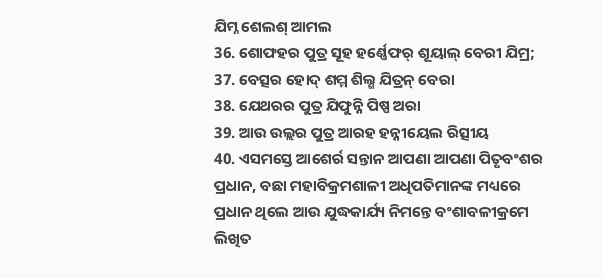ଯିମ୍ନ ଶେଲଶ୍ ଆମଲ
36. ଶୋଫହର ପୁତ୍ର ସୂହ ହର୍ଣ୍ଣେଫର୍ ଶୂୟାଲ୍ ବେରୀ ଯିମ୍ର;
37. ବେତ୍ସର ହୋଦ୍ ଶମ୍ମ ଶିଲ୍ଶ ଯିତ୍ରନ୍ ବେରା
38. ଯେଥରର ପୁତ୍ର ଯିଫୁନ୍ନି ପିଷ୍ପ ଅରା
39. ଆଉ ଉଲ୍ଲର ପୁତ୍ର ଆରହ ହନ୍ନୀୟେଲ ରିତ୍ସୀୟ
40. ଏସମସ୍ତେ ଆଶେର୍ର ସନ୍ତାନ ଆପଣା ଆପଣା ପିତୃବଂଶର ପ୍ରଧାନ, ବଛା ମହାବିକ୍ରମଶାଳୀ ଅଧିପତିମାନଙ୍କ ମଧ୍ୟରେ ପ୍ରଧାନ ଥିଲେ ଆଉ ଯୁଦ୍ଧକାର୍ଯ୍ୟ ନିମନ୍ତେ ବଂଶାବଳୀକ୍ରମେ ଲିଖିତ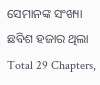ସେମାନଙ୍କ ସଂଖ୍ୟା ଛବିଶ ହଜାର ଥିଲା
Total 29 Chapters,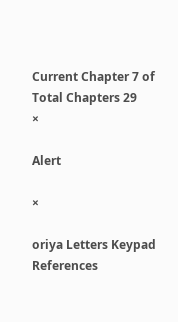Current Chapter 7 of Total Chapters 29
×

Alert

×

oriya Letters Keypad References